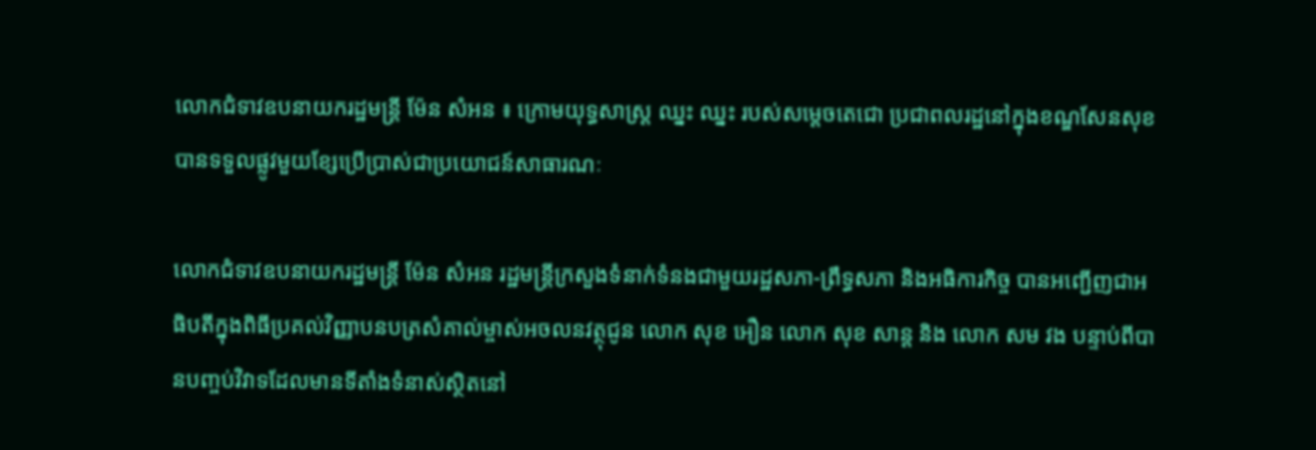លោកជំទាវឧបនាយករដ្ឋមន្រ្តី ម៉ែន សំអន ៖ ក្រោមយុទ្ធសាស្ត្រ ឈ្នះ ឈ្នះ របស់សម្តេចតេជោ ប្រជាពលរដ្ឋនៅក្នុងខណ្ឌសែនសុខ បានទទួលផ្លូវមួយខ្សែប្រើប្រាស់ជាប្រយោជន៍សាធារណៈ

លោកជំទាវឧបនាយករដ្ឋមន្រ្តី ម៉ែន សំអន រដ្ឋមន្ត្រីក្រសួងទំនាក់ទំនងជាមួយរដ្ឋសភា-ព្រឹទ្ធសភា និងអធិការកិច្ច បានអញ្ជើញជាអធិបតីក្នុងពិធីប្រគល់វិញ្ញាបនបត្រសំគាល់ម្ចាស់អចលនវត្ថុជូន លោក សុខ អឿន លោក សុខ សាន្ត និង លោក សម វង បន្ទាប់ពីបានបញ្ចប់វិវាទដែលមានទីតាំងទំនាស់ស្ថិតនៅ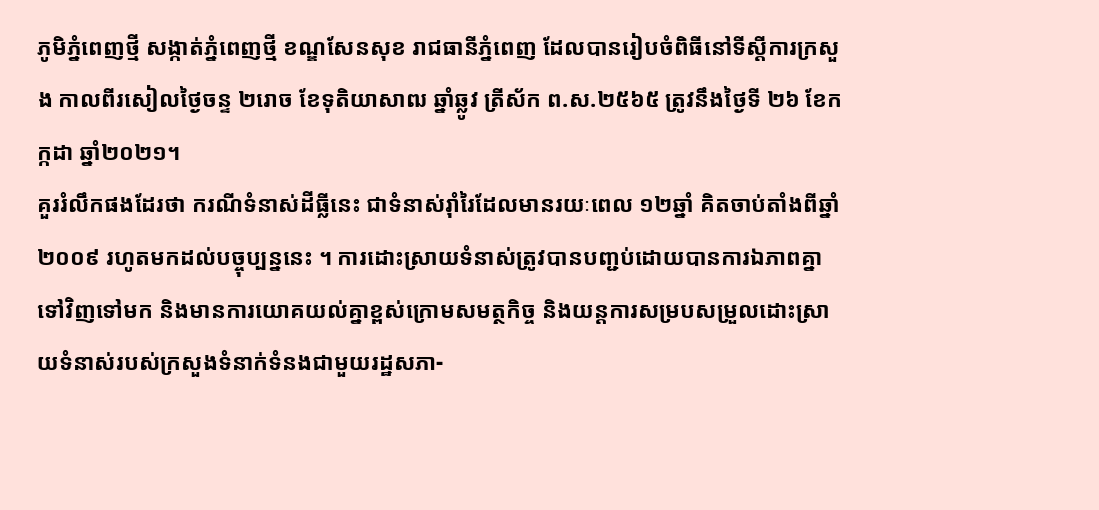ភូមិភ្នំពេញថ្មី សង្កាត់ភ្នំពេញថ្មី ខណ្ឌសែនសុខ រាជធានីភ្នំពេញ ដែលបានរៀបចំពិធីនៅទីស្តីការក្រសួង កាលពីរសៀលថ្ងៃចន្ទ ២រោច ខែទុតិយាសាឍ ឆ្នាំឆ្លូវ ត្រីស័ក ព.ស.២៥៦៥ ត្រូវនឹងថ្ងៃទី ២៦ ខែកក្កដា ឆ្នាំ២០២១។
គួររំលឹកផងដែរថា ករណីទំនាស់ដីធ្លីនេះ ជាទំនាស់រ៉ាំរៃដែលមានរយៈពេល ១២ឆ្នាំ គិតចាប់តាំងពីឆ្នាំ ២០០៩ រហូតមកដល់បច្ចុប្បន្ននេះ ។ ការដោះស្រាយទំនាស់ត្រូវបានបញ្ជប់ដោយបានការឯភាពគ្នាទៅវិញទៅមក និងមានការយោគយល់គ្នាខ្ពស់ក្រោមសមត្ថកិច្ច និងយន្តការសម្របសម្រួលដោះស្រាយទំនាស់របស់ក្រសួងទំនាក់ទំនងជាមួយរដ្ឋសភា-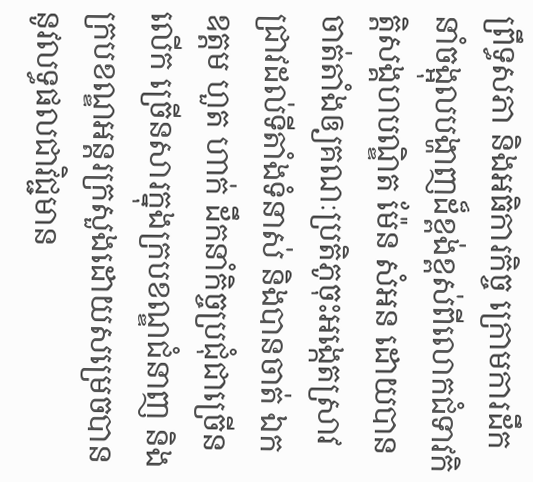ព្រឹទ្ធសភា និងអធិការកិច្ច ក្រោមការដឹកនាំចង្អុលបង្ហាញដ៏ខ្ពង់ខ្ពស់ពីលោកជំទាវកិត្តិសង្គហបណ្ឌិត ម៉ែន សំអន ដោយបានចាត់តាំងឲ្យគណៈប្រតិភូចុះអង្កេតស្រាវជ្រាវដល់ទីតាំងទំនាស់ និងបានចាត់ ឯកឧត្តម ហួត ហាក់ ដឹកនាំកិច្ចប្រជុំជាច្រើនលើក ច្រើនសារក្នុងក្របខណ្ឌជំនាញ និងក្របខណ្ឌអន្តរក្រសួងដោយសម្រេចបាននូវលទ្ធផលជាវិជ្ជមាន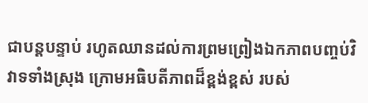ជាបន្តបន្ទាប់ រហូតឈានដល់ការព្រមព្រៀងឯកភាពបញ្ចប់វិវាទទាំងស្រុង ក្រោមអធិបតីភាពដ៏ខ្ពង់ខ្ពស់ របស់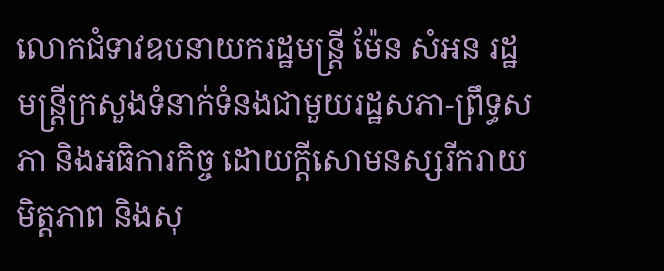លោកជំទាវឧបនាយករដ្ឋមន្រ្តី ម៉ែន សំអន រដ្ឋមន្ត្រីក្រសួងទំនាក់ទំនងជាមួយរដ្ឋសភា-ព្រឹទ្ធសភា និងអធិការកិច្ច ដោយក្តីសោមនស្សរីករាយ មិត្តភាព និងសុ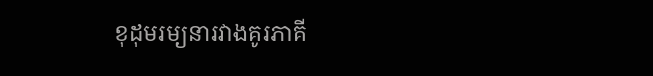ខុដុមរម្យនារវាងគូរភាគី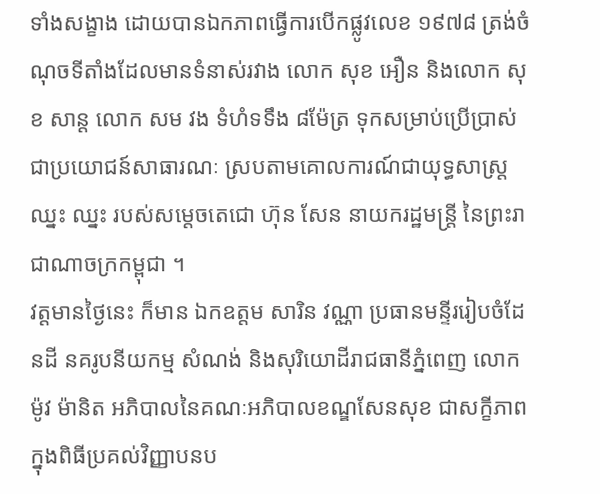ទាំងសង្ខាង ដោយបានឯកភាពធ្វើការបើកផ្លូវលេខ ១៩៧៨ ត្រង់ចំណុចទីតាំងដែលមានទំនាស់រវាង លោក សុខ អឿន និងលោក សុខ សាន្ត លោក សម វង ទំហំទទឹង ៨ម៉ែត្រ ទុកសម្រាប់ប្រើប្រាស់ជាប្រយោជន៍សាធារណៈ ស្របតាមគោលការណ៍ជាយុទ្ធសាស្ត្រ ឈ្នះ ឈ្នះ របស់សម្តេចតេជោ ហ៊ុន សែន នាយករដ្ឋមន្ត្រី នៃព្រះរាជាណាចក្រកម្ពុជា ។
វត្តមានថ្ងៃនេះ ក៏មាន ឯកឧត្តម សារិន វណ្ណា ប្រធានមន្ទីររៀបចំដែនដី នគរូបនីយកម្ម សំណង់ និងសុរិយោដីរាជធានីភ្នំពេញ លោក ម៉ូវ ម៉ានិត អភិបាលនៃគណៈអភិបាលខណ្ឌសែនសុខ ជាសក្ខីភាពក្នុងពិធីប្រគល់វិញ្ញាបនប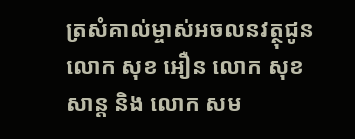ត្រសំគាល់ម្ចាស់អចលនវត្ថុជូន លោក សុខ អឿន លោក សុខ សាន្ត និង លោក សម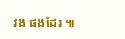វង ផងដែរ ៕